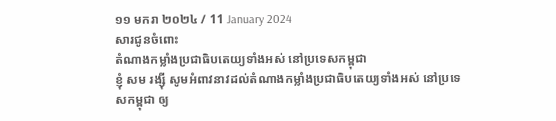១១ មករា ២០២៤ / 11 January 2024
សារជូនចំពោះ
តំណាងកម្លាំងប្រជាធិបតេយ្យទាំងអស់ នៅប្រទេសកម្ពុជា
ខ្ញុំ សម រង្ស៊ី សូមអំពាវនាវដល់តំណាងកម្លាំងប្រជាធិបតេយ្យទាំងអស់ នៅប្រទេសកម្ពុជា ឲ្យ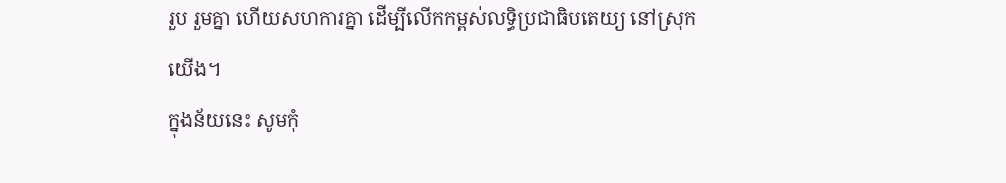រួប រួមគ្នា ហើយសហការគ្នា ដើម្បីលើកកម្ពស់លទ្ធិប្រជាធិបតេយ្យ នៅស្រុកយើង។
ក្នុងន័យនេះ សូមកុំ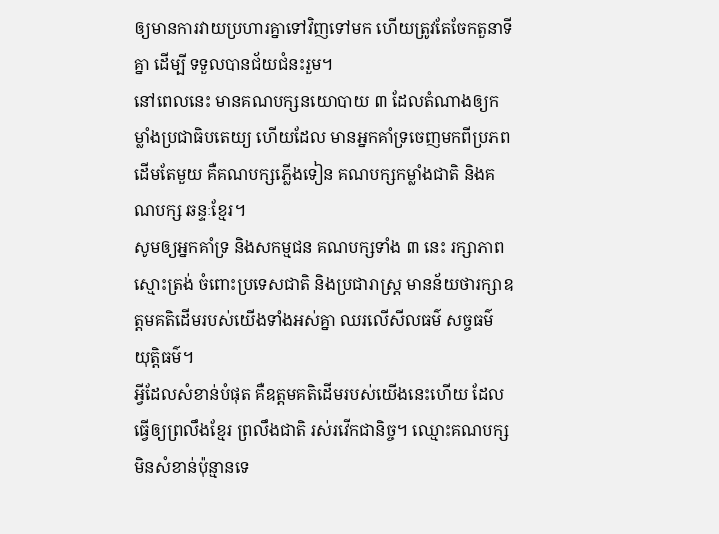ឲ្យមានការវាយប្រហារគ្នាទៅវិញទៅមក ហើយត្រូវតែចែកតួនាទីគ្នា ដើម្បី ទទួលបានជ័យជំនះរួម។
នៅពេលនេះ មានគណបក្សនយោបាយ ៣ ដែលតំណាងឲ្យកម្លាំងប្រជាធិបតេយ្យ ហើយដែល មានអ្នកគាំទ្រចេញមកពីប្រភពដើមតែមួយ គឺគណបក្សភ្លើងទៀន គណបក្សកម្លាំងជាតិ និងគណបក្ស ឆន្ទៈខ្មែរ។
សូមឲ្យអ្នកគាំទ្រ និងសកម្មជន គណបក្សទាំង ៣ នេះ រក្សាភាពស្មោះត្រង់ ចំពោះប្រទេសជាតិ និងប្រជារាស្រ្ត មានន័យថារក្សាឧត្តមគតិដើមរបស់យើងទាំងអស់គ្នា ឈរលើសីលធម៌ សច្ចធម៌ យុត្តិធម៌។
អ្វីដែលសំខាន់បំផុត គឺឧត្តមគតិដើមរបស់យើងនេះហើយ ដែលធ្វើឲ្យព្រលឹងខ្មែរ ព្រលឹងជាតិ រស់រវើកជានិច្ច។ ឈ្មោះគណបក្សមិនសំខាន់ប៉ុន្មានទេ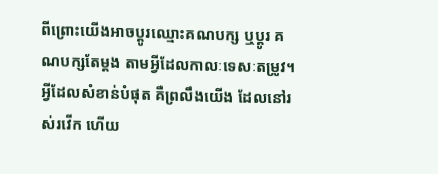ពីព្រោះយើងអាចប្តូរឈ្មោះគណបក្ស ឬប្តូរ គណបក្សតែម្តង តាមអ្វីដែលកាលៈទេសៈតម្រូវ។ អ្វីដែលសំខាន់បំផុត គឺព្រលឹងយើង ដែលនៅរស់រវើក ហើយ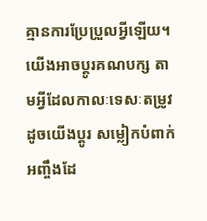គ្មានការប្រែប្រួលអ្វីឡើយ។ យើងអាចប្តូរគណបក្ស តាមអ្វីដែលកាលៈទេសៈតម្រូវ ដូចយើងប្តូរ សម្លៀកបំពាក់អញ្ចឹងដែ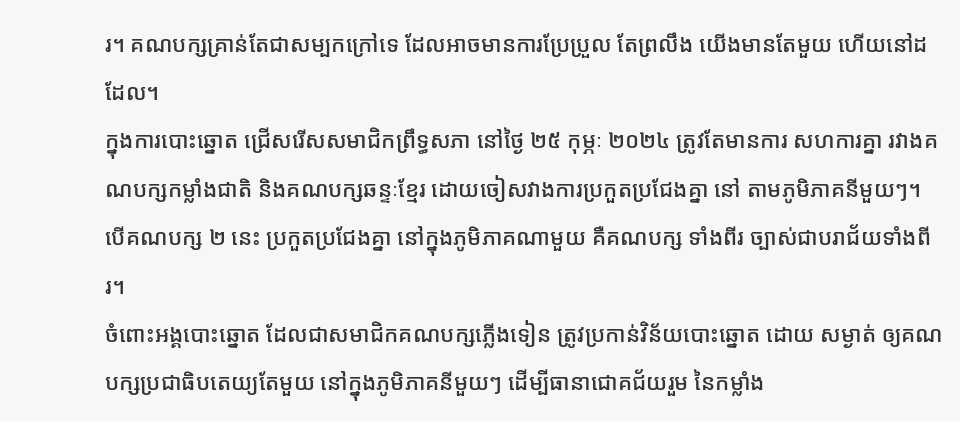រ។ គណបក្សគ្រាន់តែជាសម្បកក្រៅទេ ដែលអាចមានការប្រែប្រួល តែព្រលឹង យើងមានតែមួយ ហើយនៅដដែល។
ក្នុងការបោះឆ្នោត ជ្រើសរើសសមាជិកព្រឹទ្ធសភា នៅថ្ងៃ ២៥ កុម្ភៈ ២០២៤ ត្រូវតែមានការ សហការគ្នា រវាងគណបក្សកម្លាំងជាតិ និងគណបក្សឆន្ទៈខ្មែរ ដោយចៀសវាងការប្រកួតប្រជែងគ្នា នៅ តាមភូមិភាគនីមួយៗ។ បើគណបក្ស ២ នេះ ប្រកួតប្រជែងគ្នា នៅក្នុងភូមិភាគណាមួយ គឺគណបក្ស ទាំងពីរ ច្បាស់ជាបរាជ័យទាំងពីរ។
ចំពោះអង្គបោះឆ្នោត ដែលជាសមាជិកគណបក្សភ្លើងទៀន ត្រូវប្រកាន់វិន័យបោះឆ្នោត ដោយ សម្ងាត់ ឲ្យគណបក្សប្រជាធិបតេយ្យតែមួយ នៅក្នុងភូមិភាគនីមួយៗ ដើម្បីធានាជោគជ័យរួម នៃកម្លាំង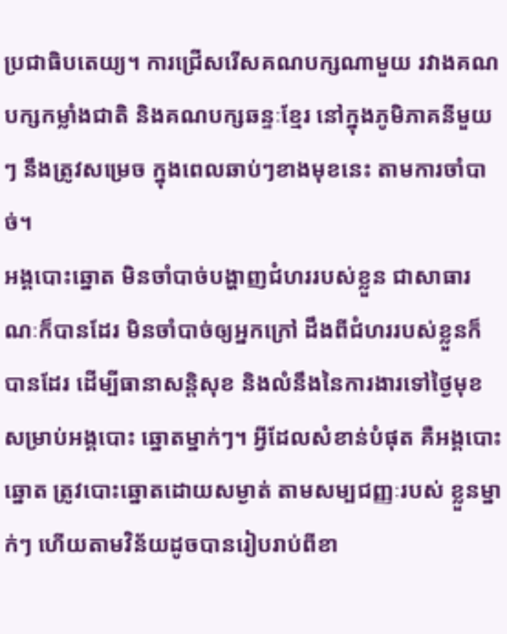ប្រជាធិបតេយ្យ។ ការជ្រើសរើសគណបក្សណាមួយ រវាងគណបក្សកម្លាំងជាតិ និងគណបក្សឆន្ទៈខ្មែរ នៅក្នុងភូមិភាគនីមួយៗ នឹងត្រូវសម្រេច ក្នុងពេលឆាប់ៗខាងមុខនេះ តាមការចាំបាច់។
អង្គបោះឆ្នោត មិនចាំបាច់បង្ហាញជំហររបស់ខ្លួន ជាសាធារណៈក៏បានដែរ មិនចាំបាច់ឲ្យអ្នកក្រៅ ដឹងពីជំហររបស់ខ្លួនក៏បានដែរ ដើម្បីធានាសន្តិសុខ និងលំនឹងនៃការងារទៅថ្ងៃមុខ សម្រាប់អង្គបោះ ឆ្នោតម្នាក់ៗ។ អ្វីដែលសំខាន់បំផុត គឺអង្គបោះឆ្នោត ត្រូវបោះឆ្នោតដោយសម្ងាត់ តាមសម្បជញ្ញៈរបស់ ខ្លួនម្នាក់ៗ ហើយតាមវិន័យដូចបានរៀបរាប់ពីខា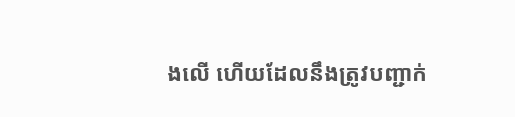ងលើ ហើយដែលនឹងត្រូវបញ្ជាក់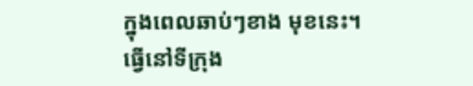ក្នុងពេលឆាប់ៗខាង មុខនេះ។
ធ្វើនៅទីក្រុង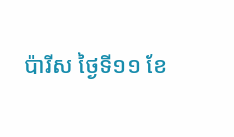ប៉ារីស ថ្ងៃទី១១ ខែ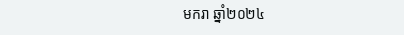មករា ឆ្នាំ២០២៤